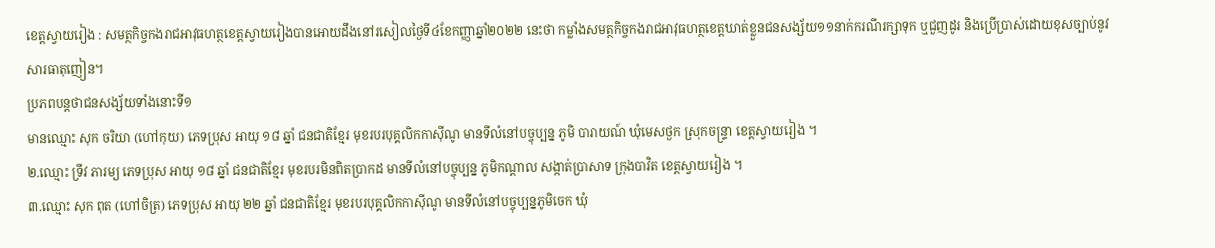ខេត្តស្វាយរៀង : សមត្ថកិច្ចកងរាជអាវុធហត្ថខេត្តស្វាយរៀងបានអោយដឹងនៅរសៀលថ្ងៃទី៤ខែកញ្ញាឆ្នាំ២០២២ នេះថា កម្លាំងសមត្ថកិច្ចកងរាជអាវុធហត្ថខេត្តឃាត់ខ្លួនជនសង្ស័យ១១នាក់ករណីរក្សាទុក ឬជួញដូរ និងប្រើប្រាស់ដោយខុសច្បាប់នូវសារធាតុញៀន។
ប្រភពបន្តថាជនសង្ស័យទាំងនោះទី១
មានឈ្មោះ សុក ចរិយា (ហៅកុយ) ភេទប្រុស អាយុ ១៨ ឆ្នាំ ជនជាតិខ្មែរ មុខរបរបុគ្គលិកកាស៊ីណូ មានទីលំនៅបច្ចុប្បន្ន ភូមិ បារាយណ៍ ឃុំមេសថ្ងក ស្រុកចន្ទ្រា ខេត្តស្វាយរៀង ។
២.ឈ្មោះ ទ្រីវ ភារម្យ ភេទប្រុស អាយុ ១៨ ឆ្នាំ ជនជាតិខ្មែរ មុខរបរមិនពិតប្រាកដ មានទីលំនៅបច្ចុប្បន្ន ភូមិកណ្ដាល សង្កាត់ប្រាសាទ ក្រុងបាវិត ខេត្តស្វាយរៀង ។
៣.ឈ្មោះ សុក ពុត (ហៅចិត្រ) ភេទប្រុស អាយុ ២២ ឆ្នាំ ជនជាតិខ្មែរ មុខរបរបុគ្គលិកកាស៊ីណូ មានទីលំនៅបច្ចុប្បន្នភូមិចេក ឃុំ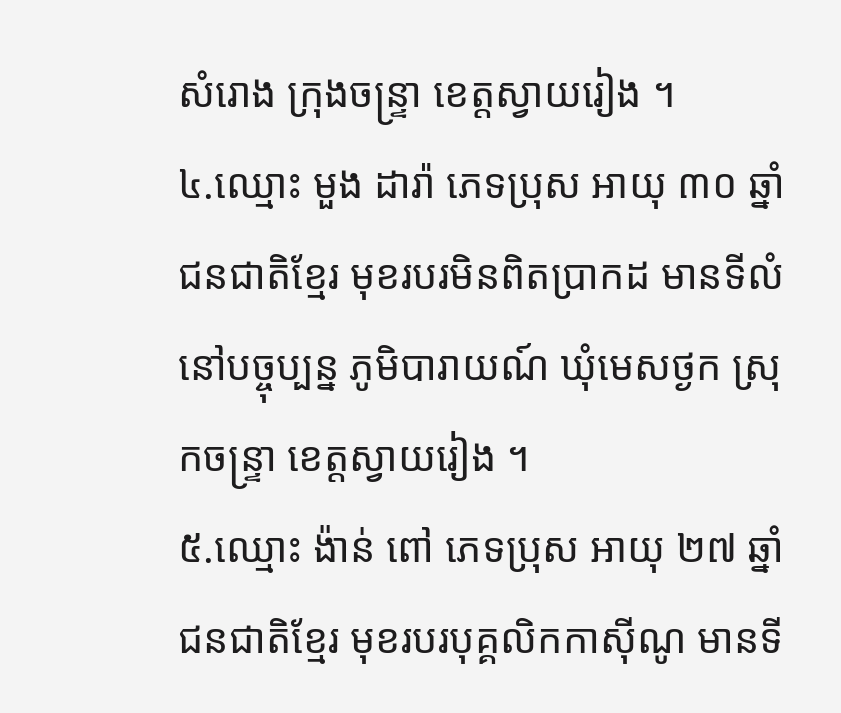សំរោង ក្រុងចន្ទ្រា ខេត្តស្វាយរៀង ។
៤.ឈ្មោះ មួង ដារ៉ា ភេទប្រុស អាយុ ៣០ ឆ្នាំ ជនជាតិខ្មែរ មុខរបរមិនពិតប្រាកដ មានទីលំនៅបច្ចុប្បន្ន ភូមិបារាយណ៍ ឃុំមេសថ្ងក ស្រុកចន្ទ្រា ខេត្តស្វាយរៀង ។
៥.ឈ្មោះ ង៉ាន់ ពៅ ភេទប្រុស អាយុ ២៧ ឆ្នាំ ជនជាតិខ្មែរ មុខរបរបុគ្គលិកកាស៊ីណូ មានទី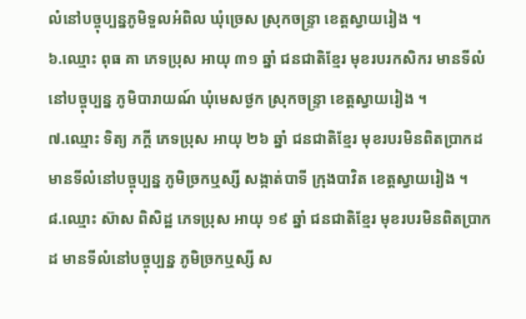លំនៅបច្ចុប្បន្នភូមិទួលអំពិល ឃុំច្រេស ស្រុកចន្ទ្រា ខេត្តស្វាយរៀង ។
៦.ឈ្មោះ ពុធ គា ភេទប្រុស អាយុ ៣១ ឆ្នាំ ជនជាតិខ្មែរ មុខរបរកសិករ មានទីលំនៅបច្ចុប្បន្ន ភូមិបារាយណ៍ ឃុំមេសថ្ងក ស្រុកចន្ទ្រា ខេត្តស្វាយរៀង ។
៧.ឈ្មោះ ទិត្យ ភក្ដី ភេទប្រុស អាយុ ២៦ ឆ្នាំ ជនជាតិខ្មែរ មុខរបរមិនពិតប្រាកដ មានទីលំនៅបច្ចុប្បន្ន ភូមិច្រកឬស្សី សង្កាត់បាទី ក្រុងបាវិត ខេត្តស្វាយរៀង ។
៨.ឈ្មោះ ស៊ាស ពិសិដ្ឋ ភេទប្រុស អាយុ ១៩ ឆ្នាំ ជនជាតិខ្មែរ មុខរបរមិនពិតប្រាកដ មានទីលំនៅបច្ចុប្បន្ន ភូមិច្រកឬស្សី ស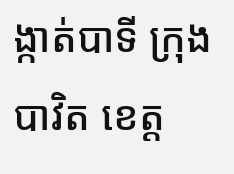ង្កាត់បាទី ក្រុងបាវិត ខេត្ត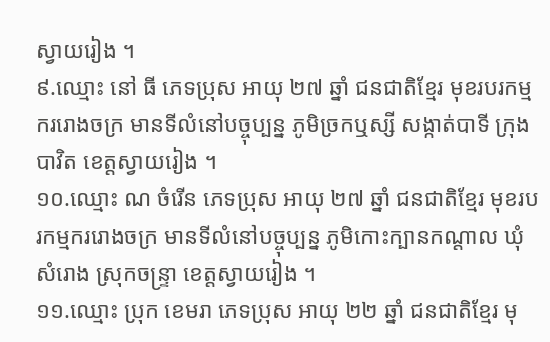ស្វាយរៀង ។
៩.ឈ្មោះ នៅ ធី ភេទប្រុស អាយុ ២៧ ឆ្នាំ ជនជាតិខ្មែរ មុខរបរកម្មកររោងចក្រ មានទីលំនៅបច្ចុប្បន្ន ភូមិច្រកឬស្សី សង្កាត់បាទី ក្រុងបាវិត ខេត្តស្វាយរៀង ។
១០.ឈ្មោះ ណ ចំរើន ភេទប្រុស អាយុ ២៧ ឆ្នាំ ជនជាតិខ្មែរ មុខរបរកម្មកររោងចក្រ មានទីលំនៅបច្ចុប្បន្ន ភូមិកោះក្បានកណ្ដាល ឃុំសំរោង ស្រុកចន្ទ្រា ខេត្តស្វាយរៀង ។
១១.ឈ្មោះ ប្រុក ខេមរា ភេទប្រុស អាយុ ២២ ឆ្នាំ ជនជាតិខ្មែរ មុ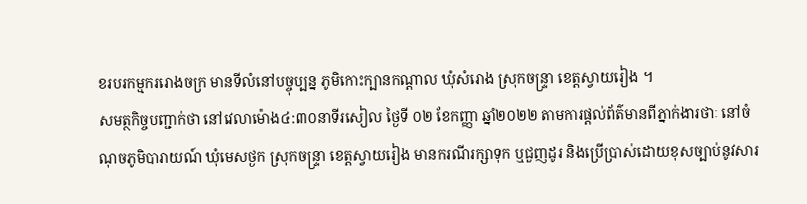ខរបរកម្មកររោងចក្រ មានទីលំនៅបច្ចុប្បន្ន ភូមិកោះក្បានកណ្ដាល ឃុំសំរោង ស្រុកចន្ទ្រា ខេត្តស្វាយរៀង ។
សមត្ថកិច្ចបញ្ជាក់ថា នៅវេលាម៉ោង៤:៣០នាទីរសៀល ថ្ងៃទី ០២ ខែកញ្ញា ឆ្នាំ២០២២ តាមការផ្តល់ព័ត៌មានពីភ្នាក់ងារថាៈ នៅចំណុចភូមិបារាយណ៍ ឃុំមេសថ្ងក ស្រុកចន្រ្ទា ខេត្តស្វាយរៀង មានករណីរក្សាទុក ឬជួញដូរ និងប្រើប្រាស់ដោយខុសច្បាប់នូវសារ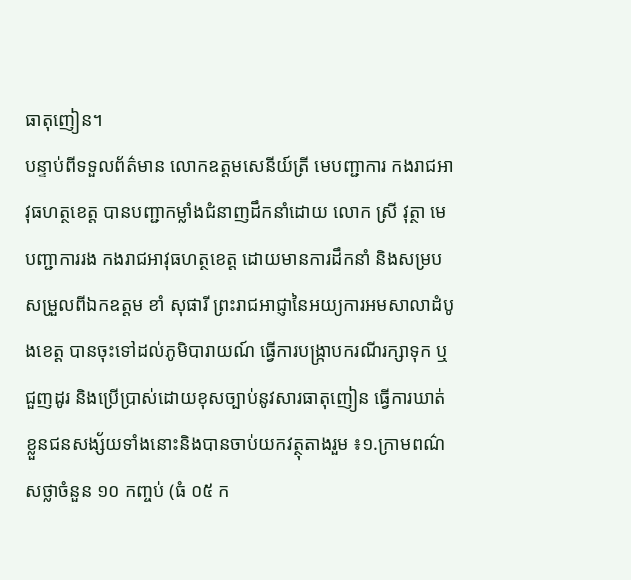ធាតុញៀន។
បន្ទាប់ពីទទួលព័ត៌មាន លោកឧត្តមសេនីយ៍ត្រី មេបញ្ជាការ កងរាជអាវុធហត្ថខេត្ត បានបញ្ជាកម្លាំងជំនាញដឹកនាំដោយ លោក ស្រី វុត្ថា មេបញ្ជាការរង កងរាជអាវុធហត្ថខេត្ត ដោយមានការដឹកនាំ និងសម្របសម្រួលពីឯកឧត្តម ខាំ សុផារី ព្រះរាជអាជ្ញានៃអយ្យការអមសាលាដំបូងខេត្ត បានចុះទៅដល់ភូមិបារាយណ៍ ធ្វើការបង្រ្កាបករណីរក្សាទុក ឬជួញដូរ និងប្រើប្រាស់ដោយខុសច្បាប់នូវសារធាតុញៀន ធ្វើការឃាត់ខ្លួនជនសង្ស័យទាំងនោះនិងបានចាប់យកវត្ថុតាងរួម ៖១.ក្រាមពណ៌សថ្លាចំនួន ១០ កញ្ចប់ (ធំ ០៥ ក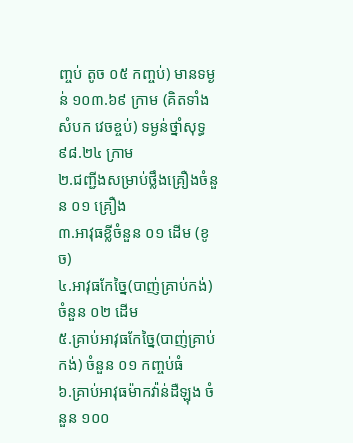ញ្ចប់ តូច ០៥ កញ្ចប់) មានទម្ងន់ ១០៣.៦៩ ក្រាម (គិតទាំងសំបក វេចខ្ចប់) ទម្ងន់ថ្នាំសុទ្ធ ៩៨.២៤ ក្រាម
២.ជញ្ជីងសម្រាប់ថ្លឹងគ្រឿងចំនួន ០១ គ្រឿង
៣.អាវុធខ្លីចំនួន ០១ ដើម (ខូច)
៤.អាវុធកែច្នៃ(បាញ់គ្រាប់កង់) ចំនួន ០២ ដើម
៥.គ្រាប់អាវុធកែច្នៃ(បាញ់គ្រាប់កង់) ចំនួន ០១ កញ្ចប់ធំ
៦.គ្រាប់អាវុធម៉ាកវ៉ាន់ដឺឡុង ចំនួន ១០០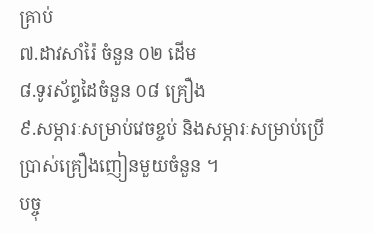គ្រាប់
៧.ដាវសាំរ៉ៃ ចំនួន ០២ ដើម
៨.ទូរស័ព្ទដៃចំនួន ០៨ គ្រឿង
៩.សម្ភារៈសម្រាប់វេចខ្ចប់ និងសម្ភារៈសម្រាប់ប្រើប្រាស់គ្រឿងញៀនមួយចំនួន ។
បច្ចុ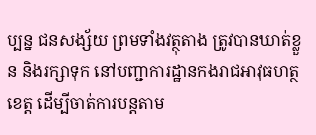ប្បន្ន ជនសង្ស័យ ព្រមទាំងវត្ថុតាង ត្រូវបានឃាត់ខ្លួន និងរក្សាទុក នៅបញ្ជាការដ្ឋានកងរាជអាវុធហត្ថខេត្ត ដើម្បីចាត់ការបន្តតាម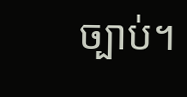ច្បាប់។